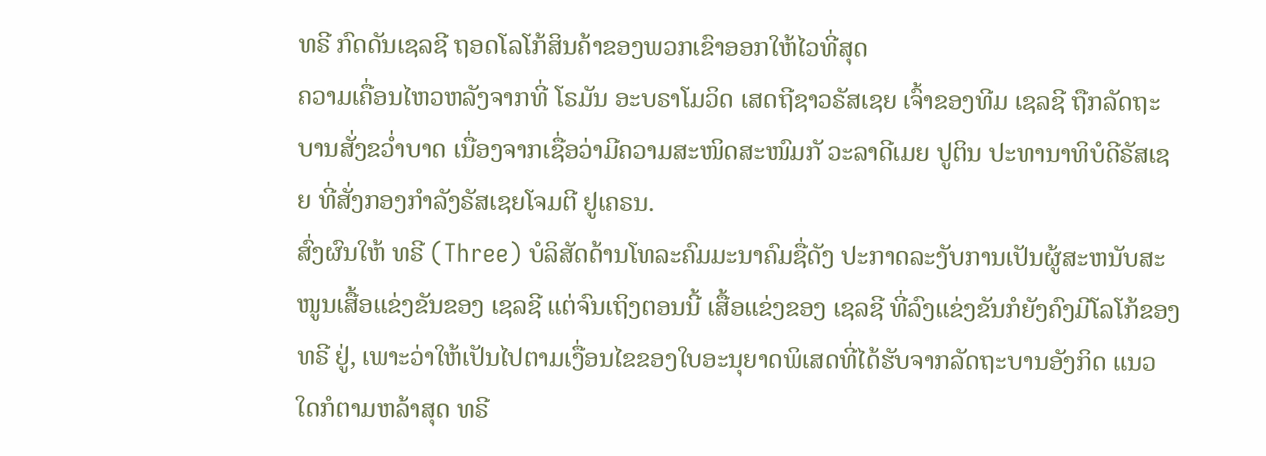ທຣີ ກົດດັນເຊລຊີ ຖອດໂລໂກ້ສິນຄ້າຂອງພວກເຂົາອອກໃຫ້ໄວທີ່ສຸດ
ຄວາມເຄື່ອນໄຫວຫລັງຈາກທີ່ ໂຣມັນ ອະບຣາໂມວິດ ເສດຖີຊາວຣັສເຊຍ ເຈົ້າຂອງທີມ ເຊລຊີ ຖືກລັດຖະບານສັ່ງຂວ່ຳບາດ ເນື່ອງຈາກເຊື່ອວ່າມີຄວາມສະໜິດສະໜົມກັ ວະລາດີເມຍ ປູຕິນ ປະທານາທິບໍດີຣັສເຊຍ ທີ່ສັ່ງກອງກຳລັງຣັສເຊຍໂຈມຕີ ຢູເຄຣນ.
ສົ່ງຜົນໃຫ້ ທຣີ (Three) ບໍລິສັດດ້ານໂທລະຄົມມະນາຄົມຊື່ດັງ ປະກາດລະງັບການເປັນຜູ້ສະຫນັບສະໜູນເສື້ອແຂ່ງຂັນຂອງ ເຊລຊີ ແຕ່ຈົນເຖິງຕອນນີ້ ເສື້ອແຂ່ງຂອງ ເຊລຊີ ທີ່ລົງແຂ່ງຂັນກໍຍັງຄົງມີໂລໂກ້ຂອງ ທຣີ ຢູ່, ເພາະວ່າໃຫ້ເປັນໄປຕາມເງື່ອນໄຂຂອງໃບອະນຸຍາດພິເສດທີ່ໄດ້ຮັບຈາກລັດຖະບານອັງກິດ ແນວໃດກໍຕາມຫລ້າສຸດ ທຣີ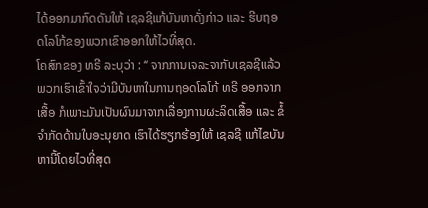ໄດ້ອອກມາກົດດັນໃຫ້ ເຊລຊີແກ້ບັນຫາດັ່ງກ່າວ ແລະ ຮີບຖອດໂລໂກ້ຂອງພວກເຂົາອອກໃຫ້ໄວທີ່ສຸດ.
ໂຄສົກຂອງ ທຣີ ລະບຸວ່າ : ‘‘ ຈາກການເຈລະຈາກັບເຊລຊີແລ້ວ ພວກເຮົາເຂົ້າໃຈວ່າມີບັນຫາໃນການຖອດໂລໂກ້ ທຣີ ອອກຈາກເສື້ອ ກໍເພາະມັນເປັນຜົນມາຈາກເລື່ອງການຜະລິດເສື້ອ ແລະ ຂໍ້ຈຳກັດດ້ານໃບອະນຸຍາດ ເຮົາໄດ້ຮຽກຮ້ອງໃຫ້ ເຊລຊີ ແກ້ໄຂບັນຫານີ້ໂດຍໄວທີ່ສຸດ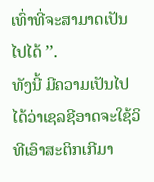ເທົ່າທີ່ຈະສາມາດເປັນໄປໄດ້ ’’.
ທັງນີ້ ມີຄວາມເປັນໄປໄດ້ວ່າເຊລຊີອາດຈະໃຊ້ວິທີເອົາສະຕິກເກີມາ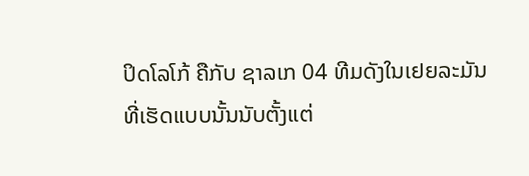ປິດໂລໂກ້ ຄືກັບ ຊາລເກ 04 ທີມດັງໃນເຢຍລະມັນ ທີ່ເຮັດແບບນັ້ນນັບຕັ້ງແຕ່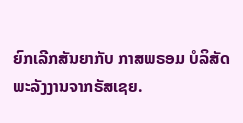ຍົກເລີກສັນຍາກັບ ກາສພຣອມ ບໍລິສັດພະລັງງານຈາກຣັສເຊຍ.